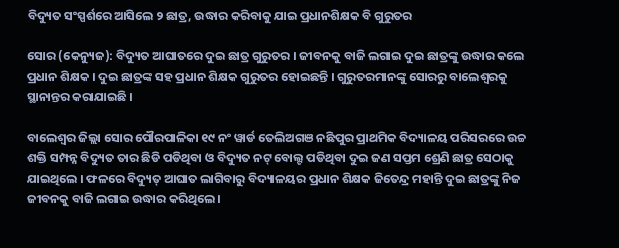ବିଦ୍ୟୁତ ସଂସ୍ପର୍ଶରେ ଆସିଲେ ୨ ଛାତ୍ର, ଉଦ୍ଧାର କରିବାକୁ ଯାଇ ପ୍ରଧାନଶିକ୍ଷକ ବି ଗୁରୁତର

ସୋର (କେନ୍ୟୁଜ): ବିଦ୍ୟୁତ ଆଘାତରେ ଦୁଇ ଛାତ୍ର ଗୁରୁତର । ଜୀବନକୁ ବାଜି ଲଗାଇ ଦୁଇ ଛାତ୍ରଙ୍କୁ ଉଦ୍ଧାର କଲେ ପ୍ରଧାନ ଶିକ୍ଷକ । ଦୁଇ ଛାତ୍ରଙ୍କ ସହ ପ୍ରଧାନ ଶିକ୍ଷକ ଗୁରୁତର ହୋଇଛନ୍ତି । ଗୁରୁତରମାନଙ୍କୁ ସୋରରୁ ବାଲେଶ୍ବରକୁ ସ୍ଥାନାନ୍ତର କରାଯାଇଛି ।

ବାଲେଶ୍ବର ଜିଲ୍ଲା ସୋର ପୌରପାଳିକା ୧୯ ନଂ ୱାର୍ଡ ତେଲିଅଗଞ ନଛିପୁର ପ୍ରାଥମିକ ବିଦ୍ୟାଳୟ ପରିସରରେ ଉଚ୍ଚ ଶକ୍ତି ସମ୍ପନ୍ନ ବିଦ୍ୟୁତ ତାର ଛିଡି ପଡିଥିବା ଓ ବିଦ୍ୟୁତ ନଟ୍ ବୋଲ୍ଟ ପଡିଥିବା ଦୁଇ ଜଣ ସପ୍ତମ ଶ୍ରେଣି ଛାତ୍ର ସେଠାକୁ ଯାଇଥିଲେ । ଫଳରେ ବିଦ୍ୟୁତ୍ ଆଘାତ ଲାଗିବାରୁ ବିଦ୍ୟାଳୟର ପ୍ରଧାନ ଶିକ୍ଷକ ଜିତେନ୍ଦ୍ର ମହାନ୍ତି ଦୁଇ ଛାତ୍ରଙ୍କୁ ନିଜ ଜୀବନକୁ ବାଜି ଲଗାଇ ଉଦ୍ଧାର କରିଥିଲେ ।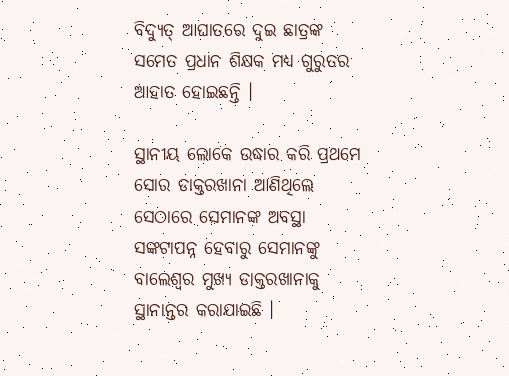ବିଦ୍ୟୁତ୍ ଆଘାତରେ ଦୁଇ ଛାତ୍ରଙ୍କ ସମେତ ପ୍ରଧାନ ଶିକ୍ଷକ ମଧ୍ୟ ଗୁରୁତର ଆହାତ ହୋଇଛନ୍ତି ।

ସ୍ଥାନୀୟ ଲୋକେ ଉଦ୍ଧାର କରି ପ୍ରଥମେ ସୋର ଡାକ୍ତରଖାନା ଆଣିଥିଲେ ସେଠାରେ ସେମାନଙ୍କ ଅବସ୍ଥା ସଙ୍କଟାପନ୍ନ ହେବାରୁ ସେମାନଙ୍କୁ ବାଲେଶ୍ବର ମୁଖ୍ୟ ଡାକ୍ତରଖାନାକୁ ସ୍ଥାନାନ୍ତର କରାଯାଇଛି ।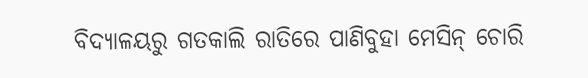ବିଦ୍ୟାଳୟରୁ ଗତକାଲି ରାତିରେ ପାଣିବୁହା ମେସିନ୍ ଚୋରି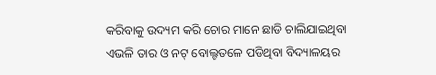କରିବାକୁ ଉଦ୍ୟମ କରି ଚୋର ମାନେ ଛାଡି ଚାଲିଯାଇଥିବା ଏଭଳି ତାର ଓ ନଟ୍ ବୋଲ୍ଟତଳେ ପଡିଥିବା ବିଦ୍ୟାଳୟର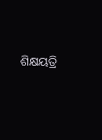ଶିକ୍ଷୟତ୍ରି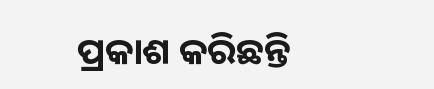ପ୍ରକାଶ କରିଛନ୍ତି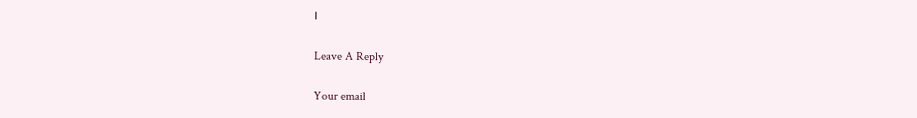।

Leave A Reply

Your email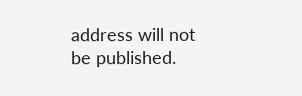address will not be published.